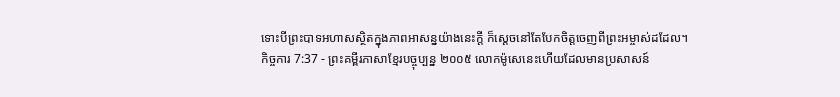ទោះបីព្រះបាទអហាសស្ថិតក្នុងភាពអាសន្នយ៉ាងនេះក្ដី ក៏ស្ដេចនៅតែបែកចិត្តចេញពីព្រះអម្ចាស់ដដែល។
កិច្ចការ 7:37 - ព្រះគម្ពីរភាសាខ្មែរបច្ចុប្បន្ន ២០០៥ លោកម៉ូសេនេះហើយដែលមានប្រសាសន៍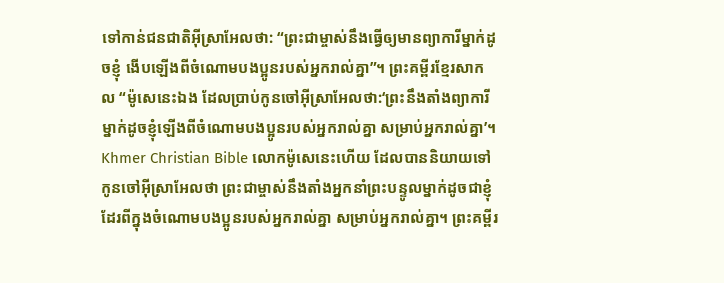ទៅកាន់ជនជាតិអ៊ីស្រាអែលថា: “ព្រះជាម្ចាស់នឹងធ្វើឲ្យមានព្យាការីម្នាក់ដូចខ្ញុំ ងើបឡើងពីចំណោមបងប្អូនរបស់អ្នករាល់គ្នា”។ ព្រះគម្ពីរខ្មែរសាកល “ម៉ូសេនេះឯង ដែលប្រាប់កូនចៅអ៊ីស្រាអែលថា:‘ព្រះនឹងតាំងព្យាការីម្នាក់ដូចខ្ញុំឡើងពីចំណោមបងប្អូនរបស់អ្នករាល់គ្នា សម្រាប់អ្នករាល់គ្នា’។ Khmer Christian Bible លោកម៉ូសេនេះហើយ ដែលបាននិយាយទៅកូនចៅអ៊ីស្រាអែលថា ព្រះជាម្ចាស់នឹងតាំងអ្នកនាំព្រះបន្ទូលម្នាក់ដូចជាខ្ញុំដែរពីក្នុងចំណោមបងប្អូនរបស់អ្នករាល់គ្នា សម្រាប់អ្នករាល់គ្នា។ ព្រះគម្ពីរ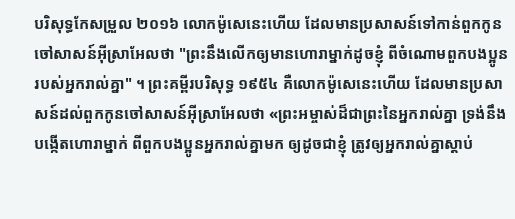បរិសុទ្ធកែសម្រួល ២០១៦ លោកម៉ូសេនេះហើយ ដែលមានប្រសាសន៍ទៅកាន់ពួកកូនចៅសាសន៍អ៊ីស្រាអែលថា "ព្រះនឹងលើកឲ្យមានហោរាម្នាក់ដូចខ្ញុំ ពីចំណោមពួកបងប្អូនរបស់អ្នករាល់គ្នា" ។ ព្រះគម្ពីរបរិសុទ្ធ ១៩៥៤ គឺលោកម៉ូសេនេះហើយ ដែលមានប្រសាសន៍ដល់ពួកកូនចៅសាសន៍អ៊ីស្រាអែលថា «ព្រះអម្ចាស់ដ៏ជាព្រះនៃអ្នករាល់គ្នា ទ្រង់នឹងបង្កើតហោរាម្នាក់ ពីពួកបងប្អូនអ្នករាល់គ្នាមក ឲ្យដូចជាខ្ញុំ ត្រូវឲ្យអ្នករាល់គ្នាស្តាប់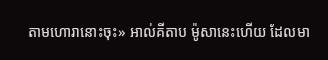តាមហោរានោះចុះ» អាល់គីតាប ម៉ូសានេះហើយ ដែលមា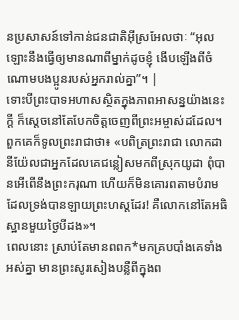នប្រសាសន៍ទៅកាន់ជនជាតិអ៊ីស្រអែលថាៈ “អុលឡោះនឹងធ្វើឲ្យមានណាពីម្នាក់ដូចខ្ញុំ ងើបឡើងពីចំណោមបងប្អូនរបស់អ្នករាល់គ្នា”។ |
ទោះបីព្រះបាទអហាសស្ថិតក្នុងភាពអាសន្នយ៉ាងនេះក្ដី ក៏ស្ដេចនៅតែបែកចិត្តចេញពីព្រះអម្ចាស់ដដែល។
ពួកគេក៏ទូលព្រះរាជាថា៖ «បពិត្រព្រះរាជា លោកដានីយ៉ែលជាអ្នកដែលគេជន្លៀសមកពីស្រុកយូដា ពុំបានអើពើនឹងព្រះករុណា ហើយក៏មិនគោរពតាមបំរាមដែលទ្រង់បានឡាយព្រះហស្ដដែរ! គឺលោកនៅតែអធិស្ឋានមួយថ្ងៃបីដង»។
ពេលនោះ ស្រាប់តែមានពពក*មកគ្របបាំងគេទាំងអស់គ្នា មានព្រះសូរសៀងបន្លឺពីក្នុងព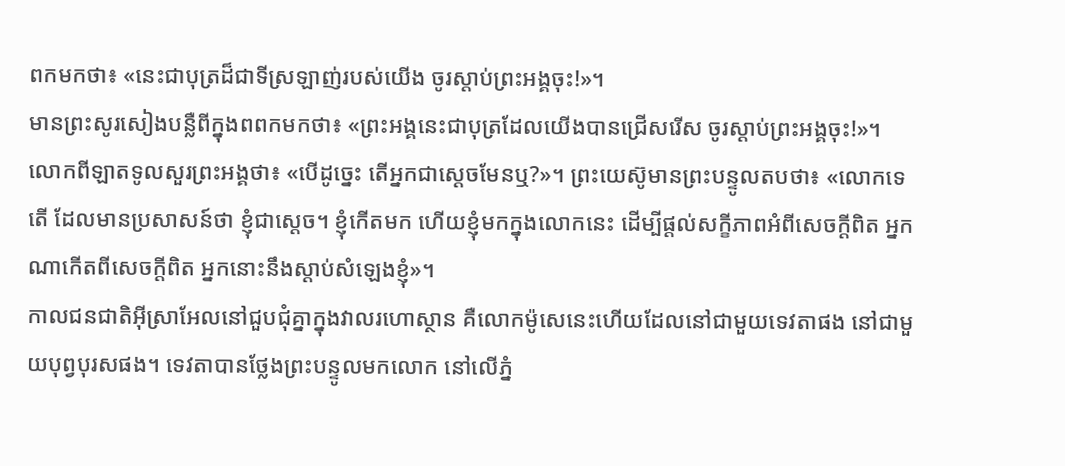ពកមកថា៖ «នេះជាបុត្រដ៏ជាទីស្រឡាញ់របស់យើង ចូរស្ដាប់ព្រះអង្គចុះ!»។
មានព្រះសូរសៀងបន្លឺពីក្នុងពពកមកថា៖ «ព្រះអង្គនេះជាបុត្រដែលយើងបានជ្រើសរើស ចូរស្ដាប់ព្រះអង្គចុះ!»។
លោកពីឡាតទូលសួរព្រះអង្គថា៖ «បើដូច្នេះ តើអ្នកជាស្ដេចមែនឬ?»។ ព្រះយេស៊ូមានព្រះបន្ទូលតបថា៖ «លោកទេតើ ដែលមានប្រសាសន៍ថា ខ្ញុំជាស្ដេច។ ខ្ញុំកើតមក ហើយខ្ញុំមកក្នុងលោកនេះ ដើម្បីផ្ដល់សក្ខីភាពអំពីសេចក្ដីពិត អ្នកណាកើតពីសេចក្ដីពិត អ្នកនោះនឹងស្ដាប់សំឡេងខ្ញុំ»។
កាលជនជាតិអ៊ីស្រាអែលនៅជួបជុំគ្នាក្នុងវាលរហោស្ថាន គឺលោកម៉ូសេនេះហើយដែលនៅជាមួយទេវតាផង នៅជាមួយបុព្វបុរសផង។ ទេវតាបានថ្លែងព្រះបន្ទូលមកលោក នៅលើភ្នំ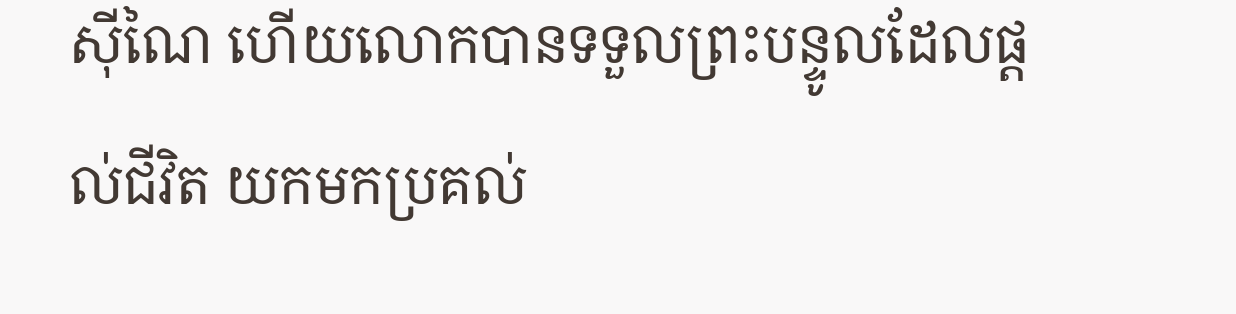ស៊ីណៃ ហើយលោកបានទទួលព្រះបន្ទូលដែលផ្ដល់ជីវិត យកមកប្រគល់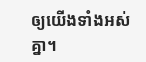ឲ្យយើងទាំងអស់គ្នា។